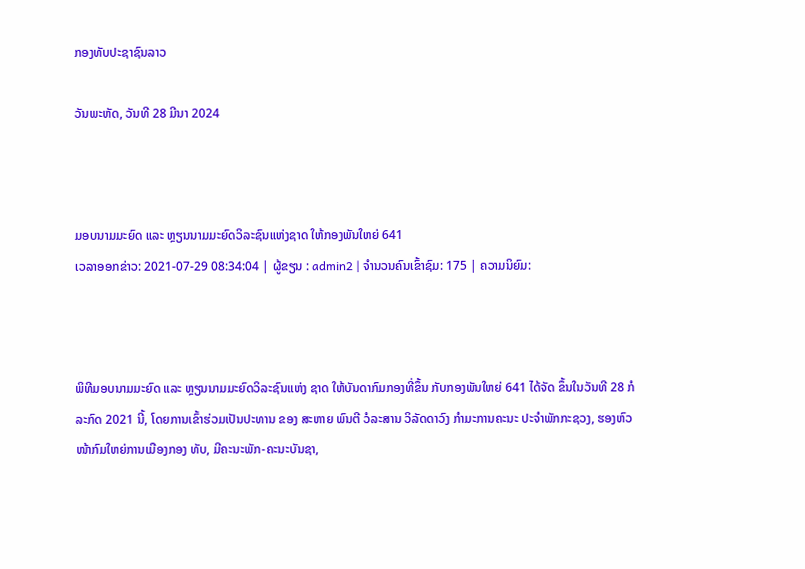ກອງທັບປະຊາຊົນລາວ

ວັນພະຫັດ, ວັນທີ 28 ມີນາ 2024



ມອບນາມມະຍົດ ແລະ ຫຼຽນນາມມະຍົດວິລະຊົນແຫ່ງຊາດ ໃຫ້ກອງພັນໃຫຍ່ 641
ເວລາອອກຂ່າວ: 2021-07-29 08:34:04 | ຜູ້ຂຽນ : admin2 | ຈຳນວນຄົນເຂົ້າຊົມ: 175 | ຄວາມນິຍົມ:



ພິທີມອບນາມມະຍົດ ແລະ ຫຼຽນນາມມະຍົດວິລະຊົນແຫ່ງ ຊາດ ໃຫ້ບັນດາກົມກອງທີ່ຂຶ້ນ ກັບກອງພັນໃຫຍ່ 641 ໄດ້ຈັດ ຂຶ້ນໃນວັນທີ 28 ກໍລະກົດ 2021 ນີ້, ໂດຍການເຂົ້າຮ່ວມເປັນປະທານ ຂອງ ສະຫາຍ ພົນຕີ ວໍລະສານ ວິລັດດາວົງ ກຳມະການຄະນະ ປະຈຳພັກກະຊວງ, ຮອງຫົວ ໜ້າກົມໃຫຍ່ການເມືອງກອງ ທັບ, ມີຄະນະພັກ-ຄະນະບັນຊາ,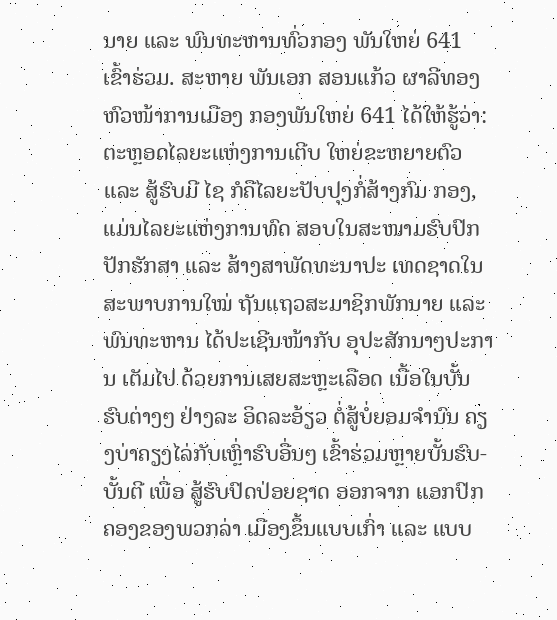ນາຍ ແລະ ພົນທະຫານທົ່ວກອງ ພັນໃຫຍ່ 641 ເຂົ້າຮ່ວມ. ສະຫາຍ ພັນເອກ ສອນແກ້ວ ຜາລີທອງ ຫົວໜ້າການເມືອງ ກອງພັນໃຫຍ່ 641 ໄດ້ໃຫ້ຮູ້ວ່າ: ຕະຫຼອດໄລຍະແຫ່ງການເຕີບ ໃຫຍ່ຂະຫຍາຍຕົວ ແລະ ສູ້ຮົບມີ ໄຊ ກໍຄືໄລຍະປັບປຸງກໍ່ສ້າງກົມ ກອງ, ແມ່ນໄລຍະແຫ່ງການທົດ ສອບໃນສະໜາມຮົບປົກປັກຮັກສາ ແລະ ສ້າງສາພັດທະນາປະ ເທດຊາດໃນສະພາບການໃໝ່ ຖັນແຖວສະມາຊິກພັກນາຍ ແລະ ພົນທະຫານ ໄດ້ປະເຊີນໜ້າກັບ ອຸປະສັກນາໆປະການ ເຕັມໄປ ດ້ວຍການເສຍສະຫຼະເລືອດ ເນື້ອໃນບັ້ນຮົບຕ່າງໆ ຢ່າງລະ ອິດລະອ້ຽວ ຕໍ່ສູ້ບໍ່ຍອມຈຳນົນ ຄຽງບ່າຄຽງໄລ່ກັບເຫຼົ່າຮົບອື່ນໆ ເຂົ້າຮ່ວມຫຼາຍບັ້ນຮົບ-ບັ້ນຕີ ເພື່ອ ສູ້ຮົບປົດປ່ອຍຊາດ ອອກຈາກ ແອກປົກຄອງຂອງພວກລ່າ ເມືອງຂຶ້ນແບບເກົ່າ ແລະ ແບບ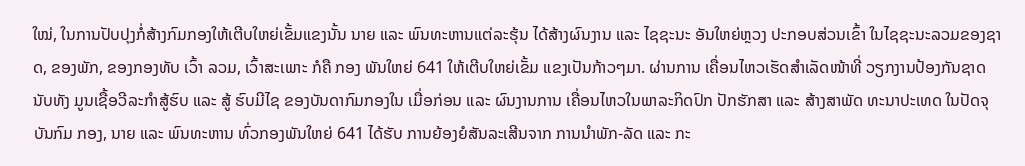ໃໝ່, ໃນການປັບປຸງກໍ່ສ້າງກົມກອງໃຫ້ເຕີບໃຫຍ່ເຂັ້ມແຂງນັ້ນ ນາຍ ແລະ ພົນທະຫານແຕ່ລະຮຸ້ນ ໄດ້ສ້າງຜົນງານ ແລະ ໄຊຊະນະ ອັນໃຫຍ່ຫຼວງ ປະກອບສ່ວນເຂົ້າ ໃນໄຊຊະນະລວມຂອງຊາດ, ຂອງພັກ, ຂອງກອງທັບ ເວົ້າ ລວມ, ເວົ້າສະເພາະ ກໍຄື ກອງ ພັນໃຫຍ່ 641 ໃຫ້ເຕີບໃຫຍ່ເຂັ້ມ ແຂງເປັນກ້າວໆມາ. ຜ່ານການ ເຄື່ອນໄຫວເຮັດສຳເລັດໜ້າທີ່ ວຽກງານປ້ອງກັນຊາດ ນັບທັງ ມູນເຊື້ອວີລະກຳສູ້ຮົບ ແລະ ສູ້ ຮົບມີໄຊ ຂອງບັນດາກົມກອງໃນ ເມື່ອກ່ອນ ແລະ ຜົນງານການ ເຄື່ອນໄຫວໃນພາລະກິດປົກ ປັກຮັກສາ ແລະ ສ້າງສາພັດ ທະນາປະເທດ ໃນປັດຈຸບັນກົມ ກອງ, ນາຍ ແລະ ພົນທະຫານ ທົ່ວກອງພັນໃຫຍ່ 641 ໄດ້ຮັບ ການຍ້ອງຍໍສັນລະເສີນຈາກ ການນຳພັກ-ລັດ ແລະ ກະ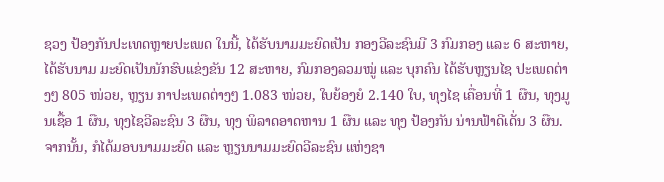ຊວງ ປ້ອງກັນປະເທດຫຼາຍປະເພດ ໃນນີ້, ໄດ້ຮັບນາມມະຍົດເປັນ ກອງວີລະຊົນມີ 3 ກົມກອງ ແລະ 6 ສະຫາຍ, ໄດ້ຮັບນາມ ມະຍົດເປັນນັກຮົບແຂ່ງຂັນ 12 ສະຫາຍ, ກົມກອງລວມໝູ່ ແລະ ບຸກຄົນ ໄດ້ຮັບຫຼຽນໄຊ ປະເພດຕ່າງໆ 805 ໜ່ວຍ, ຫຼຽນ ກາປະເພດຕ່າງໆ 1.083 ໜ່ວຍ, ໃບຍ້ອງຍໍ 2.140 ໃບ, ທຸງໄຊ ເຄື່ອນທີ່ 1 ຜືນ, ທຸງມູນເຊື້ອ 1 ຜືນ, ທຸງໄຊວີລະຊົນ 3 ຜືນ, ທຸງ ພິລາດອາດຫານ 1 ຜືນ ແລະ ທຸງ ປ້ອງກັນ ນ່ານຟ້າດີເດັ່ນ 3 ຜືນ. ຈາກນັ້ນ, ກໍໄດ້ມອບນາມມະຍົດ ແລະ ຫຼຽນນາມມະຍົດວີລະຊົນ ແຫ່ງຊາ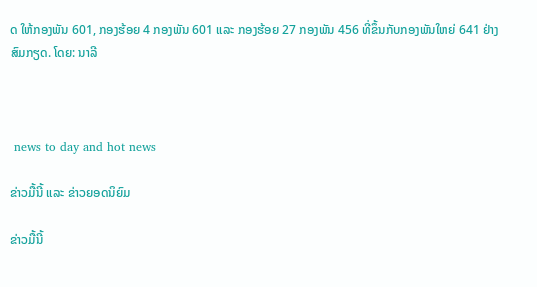ດ ໃຫ້ກອງພັນ 601, ກອງຮ້ອຍ 4 ກອງພັນ 601 ແລະ ກອງຮ້ອຍ 27 ກອງພັນ 456 ທີ່ຂຶ້ນກັບກອງພັນໃຫຍ່ 641 ຢ່າງສົມກຽດ. ໂດຍ: ນາລີ



 news to day and hot news

ຂ່າວມື້ນີ້ ແລະ ຂ່າວຍອດນິຍົມ

ຂ່າວມື້ນີ້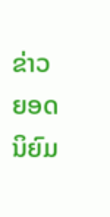ຂ່າວຍອດນິຍົມ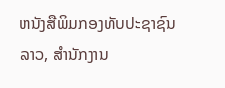ຫນັງສືພິມກອງທັບປະຊາຊົນລາວ, ສຳນັກງານ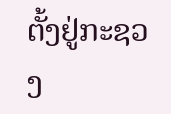ຕັ້ງຢູ່ກະຊວງ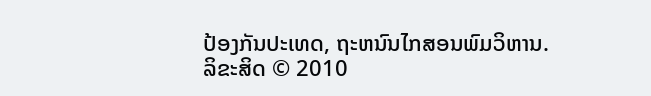ປ້ອງກັນປະເທດ, ຖະຫນົນໄກສອນພົມວິຫານ.
ລິຂະສິດ © 2010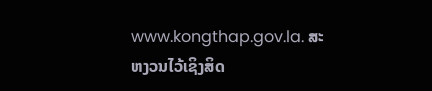www.kongthap.gov.la. ສະຫງວນໄວ້ເຊິງສິດ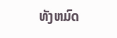ທັງຫມົດ